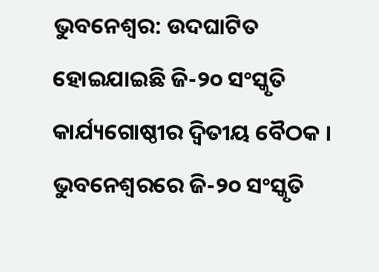ଭୁବନେଶ୍ବର: ଉଦଘାଟିତ ହୋଇଯାଇଛି ଜି-୨୦ ସଂସ୍କୃତି କାର୍ଯ୍ୟଗୋଷ୍ଠୀର ଦ୍ୱିତୀୟ ବୈଠକ । ଭୁବନେଶ୍ବରରେ ଜି-୨୦ ସଂସ୍କୃତି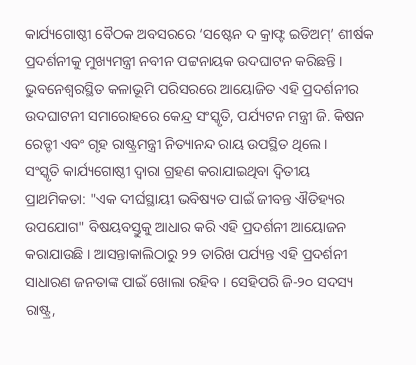କାର୍ଯ୍ୟଗୋଷ୍ଠୀ ବୈଠକ ଅବସରରେ ‘ସଷ୍ଟେନ ଦ କ୍ରାଫ୍ଟ ଇଡିଅମ୍’ ଶୀର୍ଷକ ପ୍ରଦର୍ଶନୀକୁ ମୁଖ୍ୟମନ୍ତ୍ରୀ ନବୀନ ପଟ୍ଟନାୟକ ଉଦଘାଟନ କରିଛନ୍ତି । ଭୁବନେଶ୍ବରସ୍ଥିତ କଳାଭୂମି ପରିସରରେ ଆୟୋଜିତ ଏହି ପ୍ରଦର୍ଶନୀର ଉଦଘାଟନୀ ସମାରୋହରେ କେନ୍ଦ୍ର ସଂସ୍କୃତି, ପର୍ଯ୍ୟଟନ ମନ୍ତ୍ରୀ ଜି. କିଷନ ରେଡ୍ଡୀ ଏବଂ ଗୃହ ରାଷ୍ଟ୍ରମନ୍ତ୍ରୀ ନିତ୍ୟାନନ୍ଦ ରାୟ ଉପସ୍ଥିତ ଥିଲେ ।
ସଂସ୍କୃତି କାର୍ଯ୍ୟଗୋଷ୍ଠୀ ଦ୍ବାରା ଗ୍ରହଣ କରାଯାଇଥିବା ଦ୍ବିତୀୟ ପ୍ରାଥମିକତା: "ଏକ ଦୀର୍ଘସ୍ଥାୟୀ ଭବିଷ୍ୟତ ପାଇଁ ଜୀବନ୍ତ ଐତିହ୍ୟର ଉପଯୋଗ" ବିଷୟବସ୍ତୁକୁ ଆଧାର କରି ଏହି ପ୍ରଦର୍ଶନୀ ଆୟୋଜନ କରାଯାଉଛି । ଆସନ୍ତାକାଲିଠାରୁ ୨୨ ତାରିଖ ପର୍ଯ୍ୟନ୍ତ ଏହି ପ୍ରଦର୍ଶନୀ ସାଧାରଣ ଜନତାଙ୍କ ପାଇଁ ଖୋଲା ରହିବ । ସେହିପରି ଜି-୨୦ ସଦସ୍ୟ ରାଷ୍ଟ୍ର,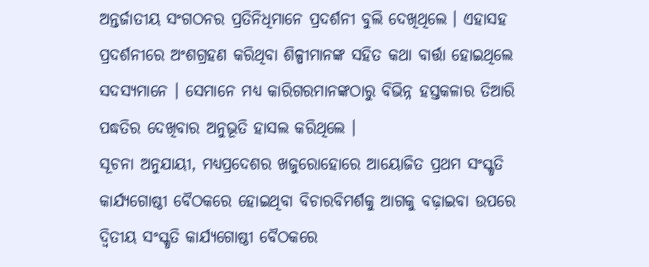ଅନ୍ତର୍ଜାତୀୟ ସଂଗଠନର ପ୍ରତିନିଧିମାନେ ପ୍ରଦର୍ଶନୀ ବୁଲି ଦେଖିଥିଲେ । ଏହାସହ ପ୍ରଦର୍ଶନୀରେ ଅଂଶଗ୍ରହଣ କରିଥିବା ଶିଳ୍ପୀମାନଙ୍କ ସହିତ କଥା ବାର୍ତ୍ତା ହୋଇଥିଲେ ସଦସ୍ୟମାନେ । ସେମାନେ ମଧ୍ୟ କାରିଗରମାନଙ୍କଠାରୁ ବିଭିନ୍ନ ହସ୍ତକଳାର ତିଆରି ପଦ୍ଧତିର ଦେଖିବାର ଅନୁଭୂତି ହାସଲ କରିଥିଲେ ।
ସୂଚନା ଅନୁଯାୟୀ, ମଧ୍ୟପ୍ରଦେଶର ଖଜୁରୋହୋରେ ଆୟୋଜିତ ପ୍ରଥମ ସଂସ୍କୃତି କାର୍ଯ୍ୟଗୋଷ୍ଠୀ ବୈଠକରେ ହୋଇଥିବା ବିଚାରବିମର୍ଶକୁ ଆଗକୁ ବଢ଼ାଇବା ଉପରେ ଦ୍ୱିତୀୟ ସଂସ୍କୃତି କାର୍ଯ୍ୟଗୋଷ୍ଠୀ ବୈଠକରେ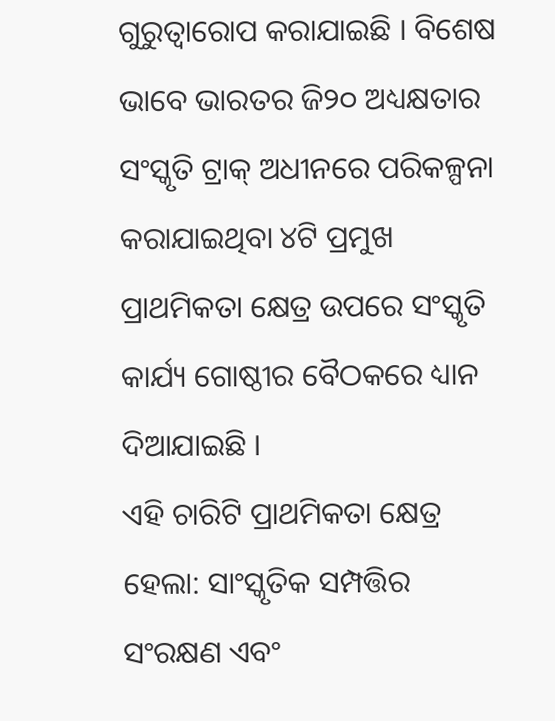ଗୁରୁତ୍ୱାରୋପ କରାଯାଇଛି । ବିଶେଷ ଭାବେ ଭାରତର ଜି୨୦ ଅଧ୍ୟକ୍ଷତାର ସଂସ୍କୃତି ଟ୍ରାକ୍ ଅଧୀନରେ ପରିକଳ୍ପନା କରାଯାଇଥିବା ୪ଟି ପ୍ରମୁଖ ପ୍ରାଥମିକତା କ୍ଷେତ୍ର ଉପରେ ସଂସ୍କୃତି କାର୍ଯ୍ୟ ଗୋଷ୍ଠୀର ବୈଠକରେ ଧ୍ୟାନ ଦିଆଯାଇଛି ।
ଏହି ଚାରିଟି ପ୍ରାଥମିକତା କ୍ଷେତ୍ର ହେଲା: ସାଂସ୍କୃତିକ ସମ୍ପତ୍ତିର ସଂରକ୍ଷଣ ଏବଂ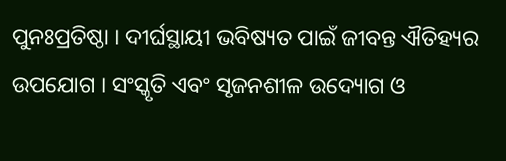ପୁନଃପ୍ରତିଷ୍ଠା । ଦୀର୍ଘସ୍ଥାୟୀ ଭବିଷ୍ୟତ ପାଇଁ ଜୀବନ୍ତ ଐତିହ୍ୟର ଉପଯୋଗ । ସଂସ୍କୃତି ଏବଂ ସୃଜନଶୀଳ ଉଦ୍ୟୋଗ ଓ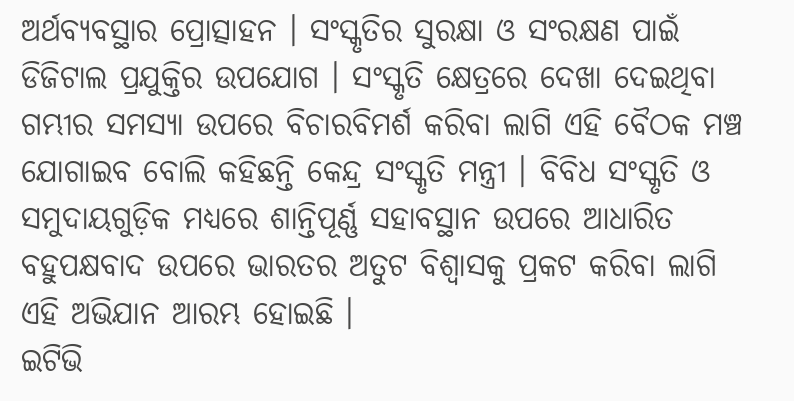ଅର୍ଥବ୍ୟବସ୍ଥାର ପ୍ରୋତ୍ସାହନ । ସଂସ୍କୃତିର ସୁରକ୍ଷା ଓ ସଂରକ୍ଷଣ ପାଇଁ ଡିଜିଟାଲ ପ୍ରଯୁକ୍ତିର ଉପଯୋଗ । ସଂସ୍କୃତି କ୍ଷେତ୍ରରେ ଦେଖା ଦେଇଥିବା ଗମ୍ଭୀର ସମସ୍ୟା ଉପରେ ବିଚାରବିମର୍ଶ କରିବା ଲାଗି ଏହି ବୈଠକ ମଞ୍ଚ ଯୋଗାଇବ ବୋଲି କହିଛନ୍ତି କେନ୍ଦ୍ର ସଂସ୍କୃତି ମନ୍ତ୍ରୀ । ବିବିଧ ସଂସ୍କୃତି ଓ ସମୁଦାୟଗୁଡ଼ିକ ମଧ୍ୟରେ ଶାନ୍ତିପୂର୍ଣ୍ଣ ସହାବସ୍ଥାନ ଉପରେ ଆଧାରିତ ବହୁପକ୍ଷବାଦ ଉପରେ ଭାରତର ଅତୁଟ ବିଶ୍ୱାସକୁ ପ୍ରକଟ କରିବା ଲାଗି ଏହି ଅଭିଯାନ ଆରମ୍ଭ ହୋଇଛି ।
ଇଟିଭି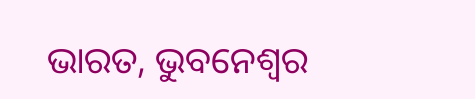ଭାରତ, ଭୁବନେଶ୍ବର